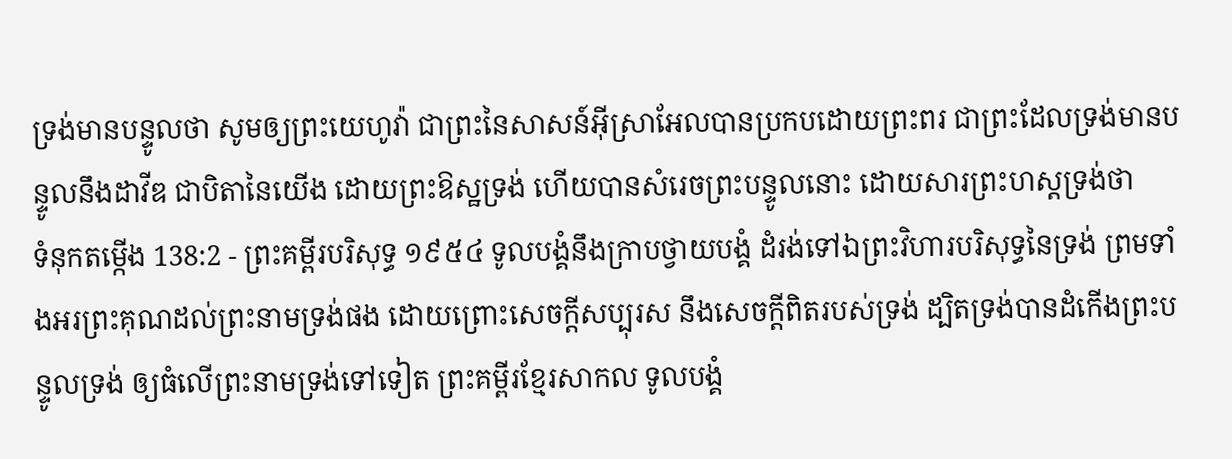ទ្រង់មានបន្ទូលថា សូមឲ្យព្រះយេហូវ៉ា ជាព្រះនៃសាសន៍អ៊ីស្រាអែលបានប្រកបដោយព្រះពរ ជាព្រះដែលទ្រង់មានបន្ទូលនឹងដាវីឌ ជាបិតានៃយើង ដោយព្រះឱស្ឋទ្រង់ ហើយបានសំរេចព្រះបន្ទូលនោះ ដោយសារព្រះហស្តទ្រង់ថា
ទំនុកតម្កើង 138:2 - ព្រះគម្ពីរបរិសុទ្ធ ១៩៥៤ ទូលបង្គំនឹងក្រាបថ្វាយបង្គំ ដំរង់ទៅឯព្រះវិហារបរិសុទ្ធនៃទ្រង់ ព្រមទាំងអរព្រះគុណដល់ព្រះនាមទ្រង់ផង ដោយព្រោះសេចក្ដីសប្បុរស នឹងសេចក្ដីពិតរបស់ទ្រង់ ដ្បិតទ្រង់បានដំកើងព្រះបន្ទូលទ្រង់ ឲ្យធំលើព្រះនាមទ្រង់ទៅទៀត ព្រះគម្ពីរខ្មែរសាកល ទូលបង្គំ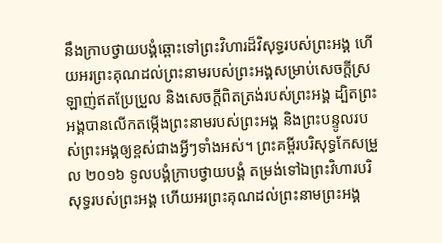នឹងក្រាបថ្វាយបង្គំឆ្ពោះទៅព្រះវិហារដ៏វិសុទ្ធរបស់ព្រះអង្គ ហើយអរព្រះគុណដល់ព្រះនាមរបស់ព្រះអង្គសម្រាប់សេចក្ដីស្រឡាញ់ឥតប្រែប្រួល និងសេចក្ដីពិតត្រង់របស់ព្រះអង្គ ដ្បិតព្រះអង្គបានលើកតម្កើងព្រះនាមរបស់ព្រះអង្គ និងព្រះបន្ទូលរបស់ព្រះអង្គឲ្យខ្ពស់ជាងអ្វីៗទាំងអស់។ ព្រះគម្ពីរបរិសុទ្ធកែសម្រួល ២០១៦ ទូលបង្គំក្រាបថ្វាយបង្គំ តម្រង់ទៅឯព្រះវិហារបរិសុទ្ធរបស់ព្រះអង្គ ហើយអរព្រះគុណដល់ព្រះនាមព្រះអង្គ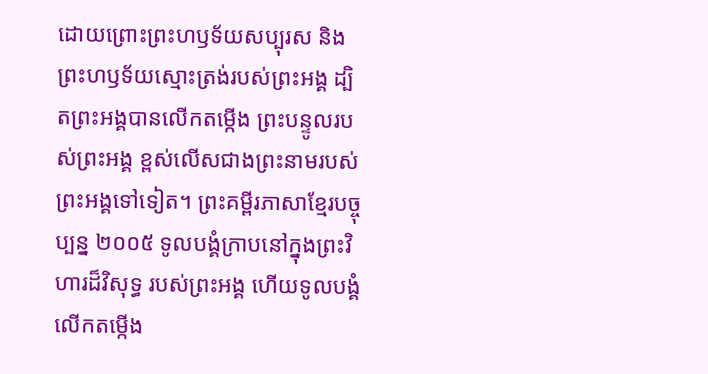ដោយព្រោះព្រះហឫទ័យសប្បុរស និងព្រះហឫទ័យស្មោះត្រង់របស់ព្រះអង្គ ដ្បិតព្រះអង្គបានលើកតម្កើង ព្រះបន្ទូលរបស់ព្រះអង្គ ខ្ពស់លើសជាងព្រះនាមរបស់ព្រះអង្គទៅទៀត។ ព្រះគម្ពីរភាសាខ្មែរបច្ចុប្បន្ន ២០០៥ ទូលបង្គំក្រាបនៅក្នុងព្រះវិហារដ៏វិសុទ្ធ របស់ព្រះអង្គ ហើយទូលបង្គំលើកតម្កើង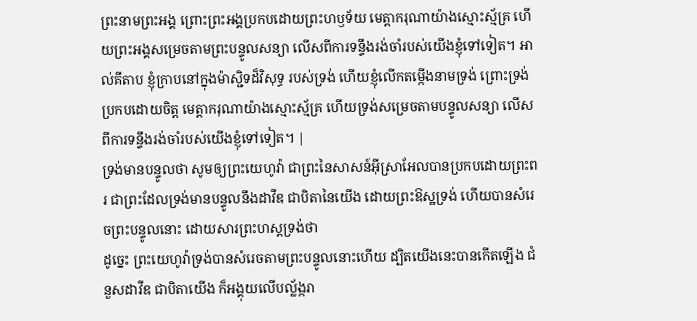ព្រះនាមព្រះអង្គ ព្រោះព្រះអង្គប្រកបដោយព្រះហឫទ័យ មេត្តាករុណាយ៉ាងស្មោះស្ម័គ្រ ហើយព្រះអង្គសម្រេចតាមព្រះបន្ទូលសន្យា លើសពីការទន្ទឹងរង់ចាំរបស់យើងខ្ញុំទៅទៀត។ អាល់គីតាប ខ្ញុំក្រាបនៅក្នុងម៉ាស្ជិទដ៏វិសុទ្ធ របស់ទ្រង់ ហើយខ្ញុំលើកតម្កើងនាមទ្រង់ ព្រោះទ្រង់ប្រកបដោយចិត្ត មេត្តាករុណាយ៉ាងស្មោះស្ម័គ្រ ហើយទ្រង់សម្រេចតាមបន្ទូលសន្យា លើសពីការទន្ទឹងរង់ចាំរបស់យើងខ្ញុំទៅទៀត។ |
ទ្រង់មានបន្ទូលថា សូមឲ្យព្រះយេហូវ៉ា ជាព្រះនៃសាសន៍អ៊ីស្រាអែលបានប្រកបដោយព្រះពរ ជាព្រះដែលទ្រង់មានបន្ទូលនឹងដាវីឌ ជាបិតានៃយើង ដោយព្រះឱស្ឋទ្រង់ ហើយបានសំរេចព្រះបន្ទូលនោះ ដោយសារព្រះហស្តទ្រង់ថា
ដូច្នេះ ព្រះយេហូវ៉ាទ្រង់បានសំរេចតាមព្រះបន្ទូលនោះហើយ ដ្បិតយើងនេះបានកើតឡើង ជំនួសដាវីឌ ជាបិតាយើង ក៏អង្គុយលើបល្ល័ង្ករា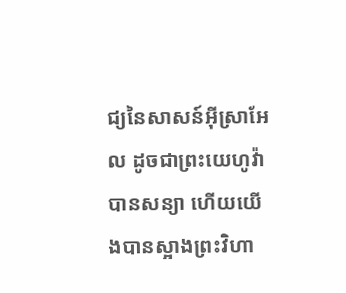ជ្យនៃសាសន៍អ៊ីស្រាអែល ដូចជាព្រះយេហូវ៉ាបានសន្យា ហើយយើងបានស្អាងព្រះវិហា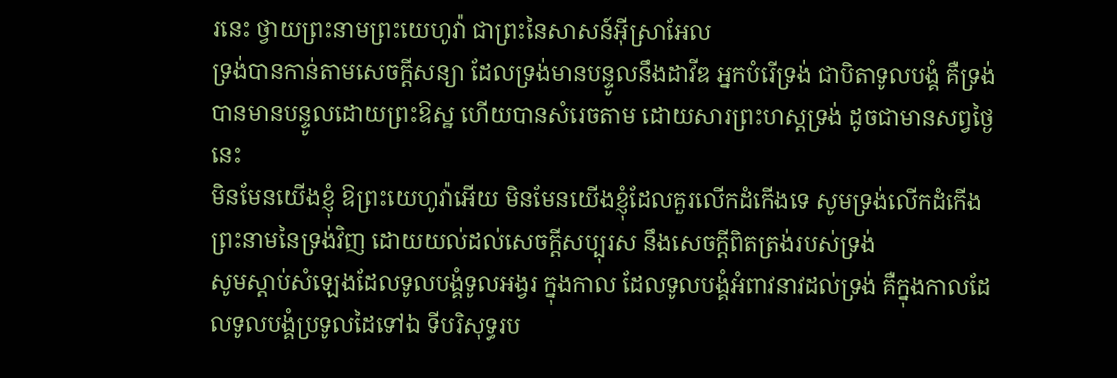រនេះ ថ្វាយព្រះនាមព្រះយេហូវ៉ា ជាព្រះនៃសាសន៍អ៊ីស្រាអែល
ទ្រង់បានកាន់តាមសេចក្ដីសន្យា ដែលទ្រង់មានបន្ទូលនឹងដាវីឌ អ្នកបំរើទ្រង់ ជាបិតាទូលបង្គំ គឺទ្រង់បានមានបន្ទូលដោយព្រះឱស្ឋ ហើយបានសំរេចតាម ដោយសារព្រះហស្តទ្រង់ ដូចជាមានសព្វថ្ងៃនេះ
មិនមែនយើងខ្ញុំ ឱព្រះយេហូវ៉ាអើយ មិនមែនយើងខ្ញុំដែលគួរលើកដំកើងទេ សូមទ្រង់លើកដំកើងព្រះនាមនៃទ្រង់វិញ ដោយយល់ដល់សេចក្ដីសប្បុរស នឹងសេចក្ដីពិតត្រង់របស់ទ្រង់
សូមស្តាប់សំឡេងដែលទូលបង្គំទូលអង្វរ ក្នុងកាល ដែលទូលបង្គំអំពាវនាវដល់ទ្រង់ គឺក្នុងកាលដែលទូលបង្គំប្រទូលដៃទៅឯ ទីបរិសុទ្ធរប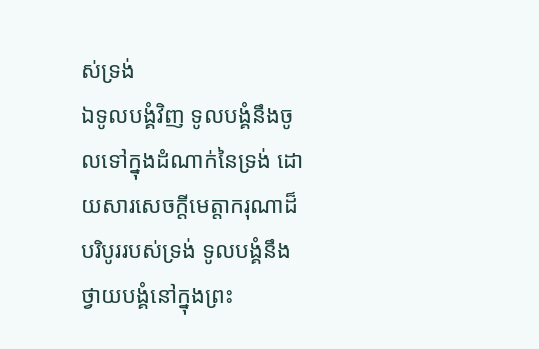ស់ទ្រង់
ឯទូលបង្គំវិញ ទូលបង្គំនឹងចូលទៅក្នុងដំណាក់នៃទ្រង់ ដោយសារសេចក្ដីមេត្តាករុណាដ៏បរិបូររបស់ទ្រង់ ទូលបង្គំនឹងថ្វាយបង្គំនៅក្នុងព្រះ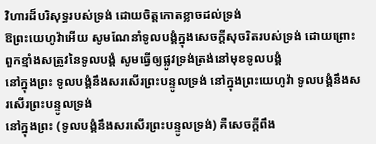វិហារដ៏បរិសុទ្ធរបស់ទ្រង់ ដោយចិត្តកោតខ្លាចដល់ទ្រង់
ឱព្រះយេហូវ៉ាអើយ សូមណែនាំទូលបង្គំក្នុងសេចក្ដីសុចរិតរបស់ទ្រង់ ដោយព្រោះពួកខ្មាំងសត្រូវនៃទូលបង្គំ សូមធ្វើឲ្យផ្លូវទ្រង់ត្រង់នៅមុខទូលបង្គំ
នៅក្នុងព្រះ ទូលបង្គំនឹងសរសើរព្រះបន្ទូលទ្រង់ នៅក្នុងព្រះយេហូវ៉ា ទូលបង្គំនឹងសរសើរព្រះបន្ទូលទ្រង់
នៅក្នុងព្រះ (ទូលបង្គំនឹងសរសើរព្រះបន្ទូលទ្រង់) គឺសេចក្ដីពឹង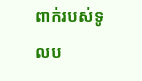ពាក់របស់ទូលប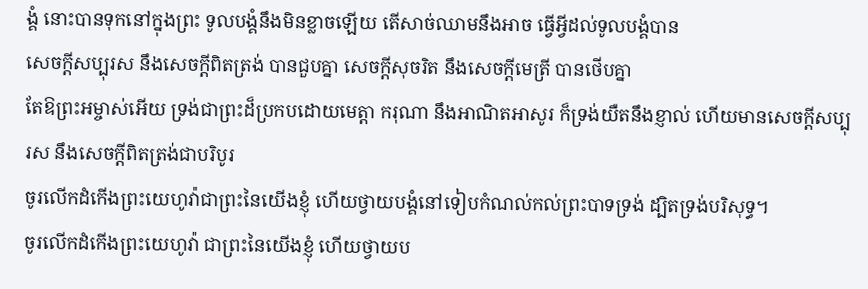ង្គំ នោះបានទុកនៅក្នុងព្រះ ទូលបង្គំនឹងមិនខ្លាចឡើយ តើសាច់ឈាមនឹងអាច ធ្វើអ្វីដល់ទូលបង្គំបាន
សេចក្ដីសប្បុរស នឹងសេចក្ដីពិតត្រង់ បានជួបគ្នា សេចក្ដីសុចរិត នឹងសេចក្ដីមេត្រី បានថើបគ្នា
តែឱព្រះអម្ចាស់អើយ ទ្រង់ជាព្រះដ៏ប្រកបដោយមេត្តា ករុណា នឹងអាណិតអាសូរ ក៏ទ្រង់យឺតនឹងខ្ញាល់ ហើយមានសេចក្ដីសប្បុរស នឹងសេចក្ដីពិតត្រង់ជាបរិបូរ
ចូរលើកដំកើងព្រះយេហូវ៉ាជាព្រះនៃយើងខ្ញុំ ហើយថ្វាយបង្គំនៅទៀបកំណល់កល់ព្រះបាទទ្រង់ ដ្បិតទ្រង់បរិសុទ្ធ។
ចូរលើកដំកើងព្រះយេហូវ៉ា ជាព្រះនៃយើងខ្ញុំ ហើយថ្វាយប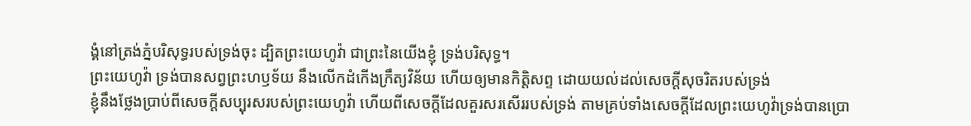ង្គំនៅត្រង់ភ្នំបរិសុទ្ធរបស់ទ្រង់ចុះ ដ្បិតព្រះយេហូវ៉ា ជាព្រះនៃយើងខ្ញុំ ទ្រង់បរិសុទ្ធ។
ព្រះយេហូវ៉ា ទ្រង់បានសព្វព្រះហឫទ័យ នឹងលើកដំកើងក្រឹត្យវិន័យ ហើយឲ្យមានកិត្តិសព្ទ ដោយយល់ដល់សេចក្ដីសុចរិតរបស់ទ្រង់
ខ្ញុំនឹងថ្លែងប្រាប់ពីសេចក្ដីសប្បុរសរបស់ព្រះយេហូវ៉ា ហើយពីសេចក្ដីដែលគួរសរសើររបស់ទ្រង់ តាមគ្រប់ទាំងសេចក្ដីដែលព្រះយេហូវ៉ាទ្រង់បានប្រោ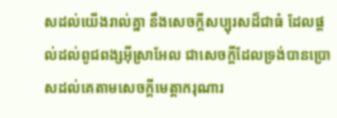សដល់យើងរាល់គ្នា នឹងសេចក្ដីសប្បុរសដ៏ជាធំ ដែលផ្តល់ដល់ពូជពង្សអ៊ីស្រាអែល ជាសេចក្ដីដែលទ្រង់បានប្រោសដល់គេតាមសេចក្ដីមេត្តាករុណារ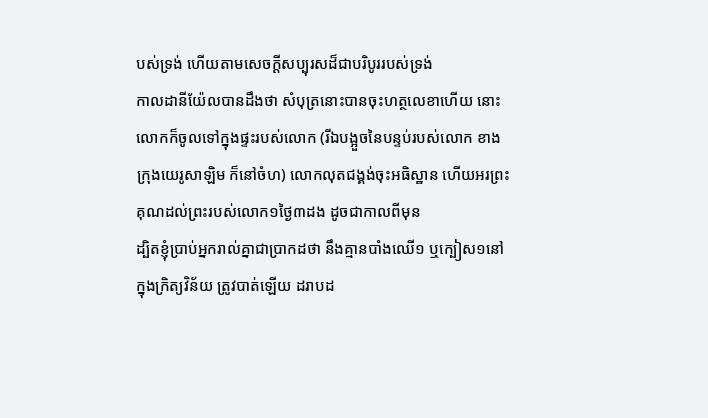បស់ទ្រង់ ហើយតាមសេចក្ដីសប្បុរសដ៏ជាបរិបូររបស់ទ្រង់
កាលដានីយ៉ែលបានដឹងថា សំបុត្រនោះបានចុះហត្ថលេខាហើយ នោះលោកក៏ចូលទៅក្នុងផ្ទះរបស់លោក (រីឯបង្អួចនៃបន្ទប់របស់លោក ខាងក្រុងយេរូសាឡិម ក៏នៅចំហ) លោកលុតជង្គង់ចុះអធិស្ឋាន ហើយអរព្រះគុណដល់ព្រះរបស់លោក១ថ្ងៃ៣ដង ដូចជាកាលពីមុន
ដ្បិតខ្ញុំប្រាប់អ្នករាល់គ្នាជាប្រាកដថា នឹងគ្មានបាំងឈើ១ ឬក្បៀស១នៅក្នុងក្រិត្យវិន័យ ត្រូវបាត់ឡើយ ដរាបដ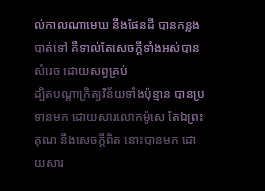ល់កាលណាមេឃ នឹងផែនដី បានកន្លងបាត់ទៅ គឺទាល់តែសេចក្ដីទាំងអស់បានសំរេច ដោយសព្វគ្រប់
ដ្បិតបណ្តាក្រិត្យវិន័យទាំងប៉ុន្មាន បានប្រទានមក ដោយសារលោកម៉ូសេ តែឯព្រះគុណ នឹងសេចក្ដីពិត នោះបានមក ដោយសារ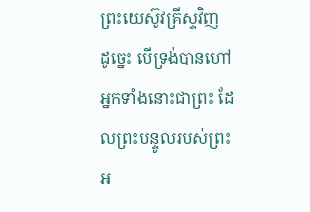ព្រះយេស៊ូវគ្រីស្ទវិញ
ដូច្នេះ បើទ្រង់បានហៅអ្នកទាំងនោះជាព្រះ ដែលព្រះបន្ទូលរបស់ព្រះអ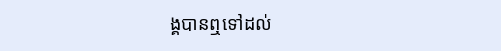ង្គបានឮទៅដល់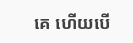គេ ហើយបើ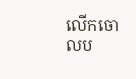លើកចោលប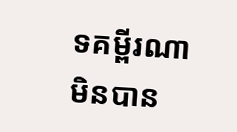ទគម្ពីរណាមិនបាន